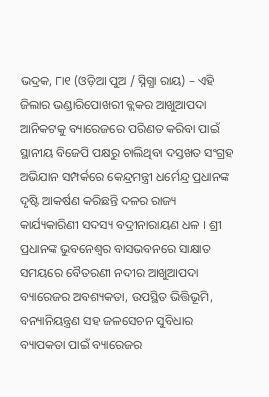ଭଦ୍ରକ, ୮ା୧ (ଓଡ଼ିଆ ପୁଅ / ସ୍ନିଗ୍ଧା ରାୟ) – ଏହି ଜିଲାର ଭଣ୍ଡାରିପୋଖରୀ ବ୍ଲକର ଆଖୁଆପଦା ଆନିକଟକୁ ବ୍ୟାରେଜରେ ପରିଣତ କରିବା ପାଇଁ ସ୍ଥାନୀୟ ବିଜେପି ପକ୍ଷରୁ ଚାଲିଥିବା ଦସ୍ତଖତ ସଂଗ୍ରହ ଅଭିଯାନ ସମ୍ପର୍କରେ କେନ୍ଦ୍ରମନ୍ତ୍ରୀ ଧର୍ମେନ୍ଦ୍ର ପ୍ରଧାନଙ୍କ ଦୃଷ୍ଟି ଆକର୍ଷଣ କରିଛନ୍ତି ଦଳର ରାଜ୍ୟ କାର୍ଯ୍ୟକାରିଣୀ ସଦସ୍ୟ ବଦ୍ରୀନାରାୟଣ ଧଳ । ଶ୍ରୀ ପ୍ରଧାନଙ୍କ ଭୁବନେଶ୍ୱର ବାସଭବନରେ ସାକ୍ଷାତ ସମୟରେ ବୈତରଣୀ ନଦୀର ଆଖୁଆପଦା ବ୍ୟାରେଜର ଅବଶ୍ୟକତା, ଉପସ୍ଥିତ ଭିତ୍ତିଭୂମି, ବନ୍ୟାନିୟନ୍ତ୍ରଣ ସହ ଜଳସେଚନ ସୁବିଧାର ବ୍ୟାପକତା ପାଇଁ ବ୍ୟାରେଜର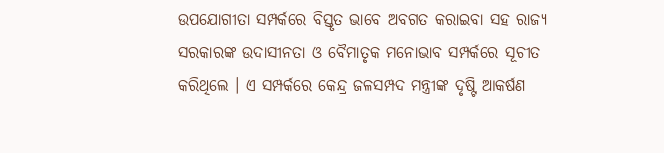ଉପଯୋଗୀତା ସମ୍ପର୍କରେ ବିସ୍ତୃତ ଭାବେ ଅବଗତ କରାଇବା ସହ ରାଜ୍ୟ ସରକାରଙ୍କ ଉଦାସୀନତା ଓ ବୈମାତୃକ ମନୋଭାବ ସମ୍ପର୍କରେ ସୂଚୀତ କରିଥିଲେ । ଏ ସମ୍ପର୍କରେ କେନ୍ଦ୍ର ଜଳସମ୍ପଦ ମନ୍ତ୍ରୀଙ୍କ ଦୃଷ୍ଟି ଆକର୍ଷଣ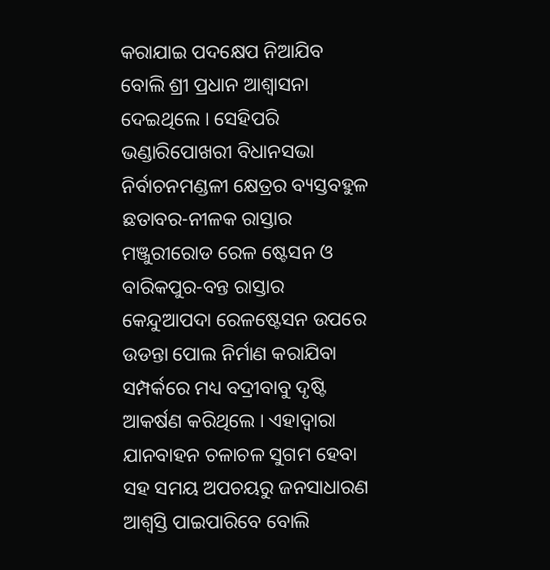କରାଯାଇ ପଦକ୍ଷେପ ନିଆଯିବ ବୋଲି ଶ୍ରୀ ପ୍ରଧାନ ଆଶ୍ୱାସନା ଦେଇଥିଲେ । ସେହିପରି ଭଣ୍ଡାରିପୋଖରୀ ବିଧାନସଭା ନିର୍ବାଚନମଣ୍ଡଳୀ କ୍ଷେତ୍ରର ବ୍ୟସ୍ତବହୁଳ ଛତାବର-ନୀଳକ ରାସ୍ତାର ମଞ୍ଜୁରୀରୋଡ ରେଳ ଷ୍ଟେସନ ଓ ବାରିକପୁର-ବନ୍ତ ରାସ୍ତାର କେନ୍ଦୁଆପଦା ରେଳଷ୍ଟେସନ ଉପରେ ଉଡନ୍ତା ପୋଲ ନିର୍ମାଣ କରାଯିବା ସମ୍ପର୍କରେ ମଧ୍ୟ ବଦ୍ରୀବାବୁ ଦୃଷ୍ଟି ଆକର୍ଷଣ କରିଥିଲେ । ଏହାଦ୍ୱାରା ଯାନବାହନ ଚଳାଚଳ ସୁଗମ ହେବା ସହ ସମୟ ଅପଚୟରୁ ଜନସାଧାରଣ ଆଶ୍ୱସ୍ତି ପାଇପାରିବେ ବୋଲି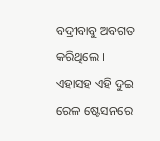ବଦ୍ରୀବାବୁ ଅବଗତ କରିଥିଲେ । ଏହାସହ ଏହି ଦୁଇ ରେଳ ଷ୍ଟେସନରେ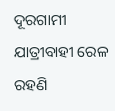ଦୂରଗାମୀ ଯାତ୍ରୀବାହୀ ରେଳ ରହଣି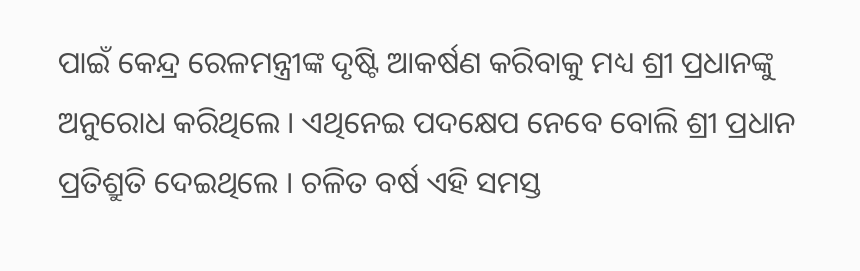ପାଇଁ କେନ୍ଦ୍ର ରେଳମନ୍ତ୍ରୀଙ୍କ ଦୃଷ୍ଟି ଆକର୍ଷଣ କରିବାକୁ ମଧ୍ୟ ଶ୍ରୀ ପ୍ରଧାନଙ୍କୁ ଅନୁରୋଧ କରିଥିଲେ । ଏଥିନେଇ ପଦକ୍ଷେପ ନେବେ ବୋଲି ଶ୍ରୀ ପ୍ରଧାନ ପ୍ରତିଶ୍ରୁତି ଦେଇଥିଲେ । ଚଳିତ ବର୍ଷ ଏହି ସମସ୍ତ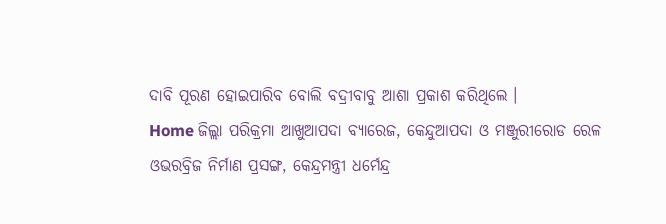ଦାବି ପୂରଣ ହୋଇପାରିବ ବୋଲି ବଦ୍ରୀବାବୁ ଆଶା ପ୍ରକାଶ କରିଥିଲେ ।
Home ଜିଲ୍ଲା ପରିକ୍ରମା ଆଖୁଆପଦା ବ୍ୟାରେଜ, କେନ୍ଦୁଆପଦା ଓ ମଞ୍ଜୁରୀରୋଡ ରେଳ ଓଭରବ୍ରିଜ ନିର୍ମାଣ ପ୍ରସଙ୍ଗ, କେନ୍ଦ୍ରମନ୍ତ୍ରୀ ଧର୍ମେନ୍ଦ୍ର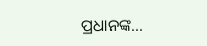ପ୍ରଧାନଙ୍କ...